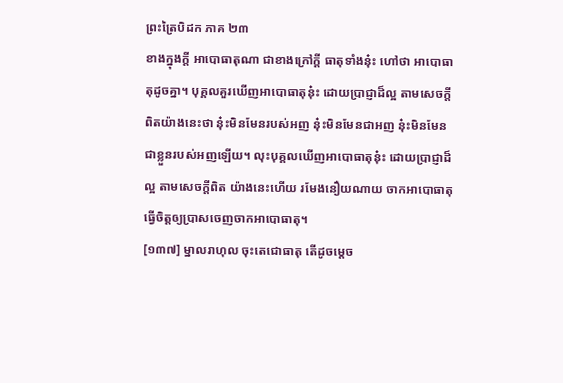ព្រះត្រៃបិដក ភាគ ២៣
ខាងក្នុងក្តី អាបោធាតុណា ជាខាងក្រៅក្តី ធាតុទាំងនុ៎ះ ហៅថា អាបោធាតុដូចគ្នា។ បុគ្គលគួរឃើញអាបោធាតុនុ៎ះ ដោយប្រាជ្ញាដ៏ល្អ តាមសេចក្តីពិតយ៉ាងនេះថា នុ៎ះមិនមែនរបស់អញ នុ៎ះមិនមែនជាអញ នុ៎ះមិនមែនជាខ្លួនរបស់អញឡើយ។ លុះបុគ្គលឃើញអាបោធាតុនុ៎ះ ដោយប្រាជ្ញាដ៏ល្អ តាមសេចក្តីពិត យ៉ាងនេះហើយ រមែងនឿយណាយ ចាកអាបោធាតុ ធ្វើចិត្តឲ្យប្រាសចេញចាកអាបោធាតុ។
[១៣៧] ម្នាលរាហុល ចុះតេជោធាតុ តើដូចម្តេច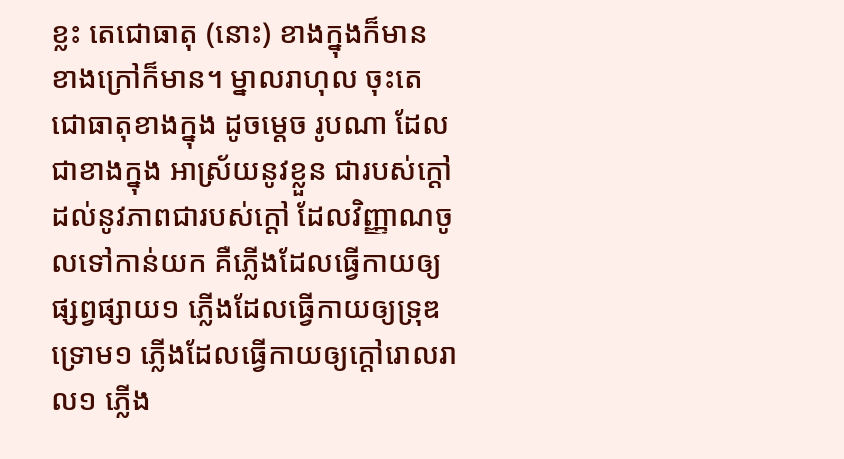ខ្លះ តេជោធាតុ (នោះ) ខាងក្នុងក៏មាន ខាងក្រៅក៏មាន។ ម្នាលរាហុល ចុះតេជោធាតុខាងក្នុង ដូចម្តេច រូបណា ដែលជាខាងក្នុង អាស្រ័យនូវខ្លួន ជារបស់ក្តៅ ដល់នូវភាពជារបស់ក្តៅ ដែលវិញ្ញាណចូលទៅកាន់យក គឺភ្លើងដែលធ្វើកាយឲ្យផ្សព្វផ្សាយ១ ភ្លើងដែលធ្វើកាយឲ្យទ្រុឌទ្រោម១ ភ្លើងដែលធ្វើកាយឲ្យក្តៅរោលរាល១ ភ្លើង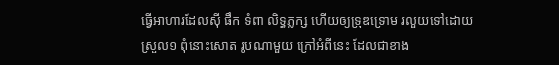ធ្វើអាហារដែលស៊ី ផឹក ទំពា លិទ្ធភ្លក្ស ហើយឲ្យទ្រុឌទ្រោម រលួយទៅដោយស្រួល១ ពុំនោះសោត រូបណាមួយ ក្រៅអំពីនេះ ដែលជាខាង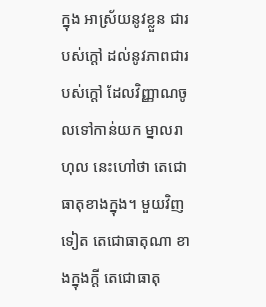ក្នុង អាស្រ័យនូវខ្លួន ជារបស់ក្តៅ ដល់នូវភាពជារបស់ក្តៅ ដែលវិញ្ញាណចូលទៅកាន់យក ម្នាលរាហុល នេះហៅថា តេជោធាតុខាងក្នុង។ មួយវិញទៀត តេជោធាតុណា ខាងក្នុងក្តី តេជោធាតុ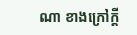ណា ខាងក្រៅក្តី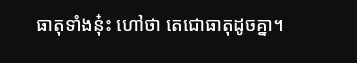ធាតុទាំងនុ៎ះ ហៅថា តេជោធាតុដូចគ្នា។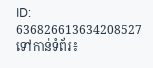ID: 636826613634208527
ទៅកាន់ទំព័រ៖